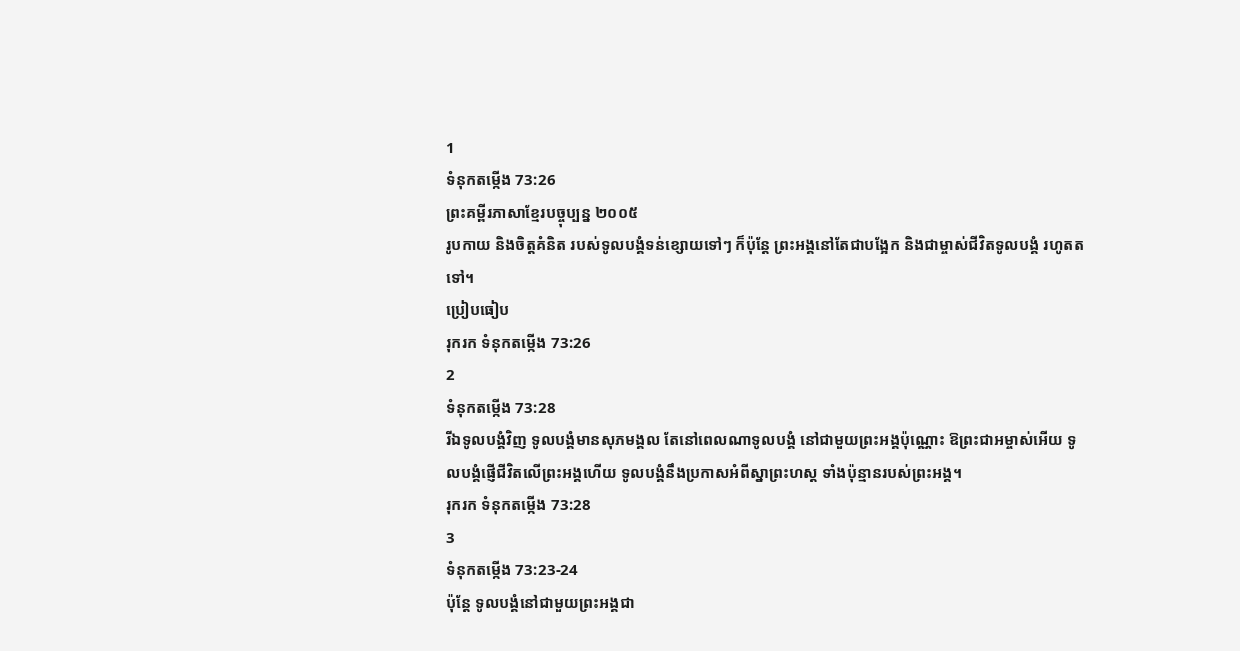1
ទំនុកតម្កើង 73:26
ព្រះគម្ពីរភាសាខ្មែរបច្ចុប្បន្ន ២០០៥
រូបកាយ និងចិត្តគំនិត របស់ទូលបង្គំទន់ខ្សោយទៅៗ ក៏ប៉ុន្តែ ព្រះអង្គនៅតែជាបង្អែក និងជាម្ចាស់ជីវិតទូលបង្គំ រហូតតទៅ។
ប្រៀបធៀប
រុករក ទំនុកតម្កើង 73:26
2
ទំនុកតម្កើង 73:28
រីឯទូលបង្គំវិញ ទូលបង្គំមានសុភមង្គល តែនៅពេលណាទូលបង្គំ នៅជាមួយព្រះអង្គប៉ុណ្ណោះ ឱព្រះជាអម្ចាស់អើយ ទូលបង្គំផ្ញើជីវិតលើព្រះអង្គហើយ ទូលបង្គំនឹងប្រកាសអំពីស្នាព្រះហស្ដ ទាំងប៉ុន្មានរបស់ព្រះអង្គ។
រុករក ទំនុកតម្កើង 73:28
3
ទំនុកតម្កើង 73:23-24
ប៉ុន្តែ ទូលបង្គំនៅជាមួយព្រះអង្គជា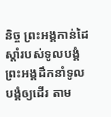និច្ច ព្រះអង្គកាន់ដៃស្ដាំរបស់ទូលបង្គំ ព្រះអង្គដឹកនាំទូលបង្គំឲ្យដើរ តាម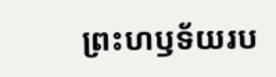ព្រះហឫទ័យរប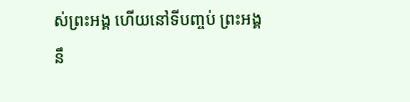ស់ព្រះអង្គ ហើយនៅទីបញ្ចប់ ព្រះអង្គនឹ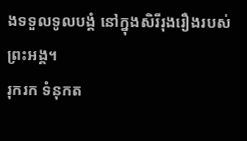ងទទួលទូលបង្គំ នៅក្នុងសិរីរុងរឿងរបស់ព្រះអង្គ។
រុករក ទំនុកត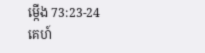ម្កើង 73:23-24
គេហ៍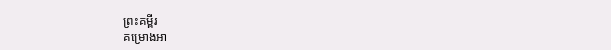ព្រះគម្ពីរ
គម្រោងអា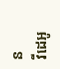ន
វីដេអូ